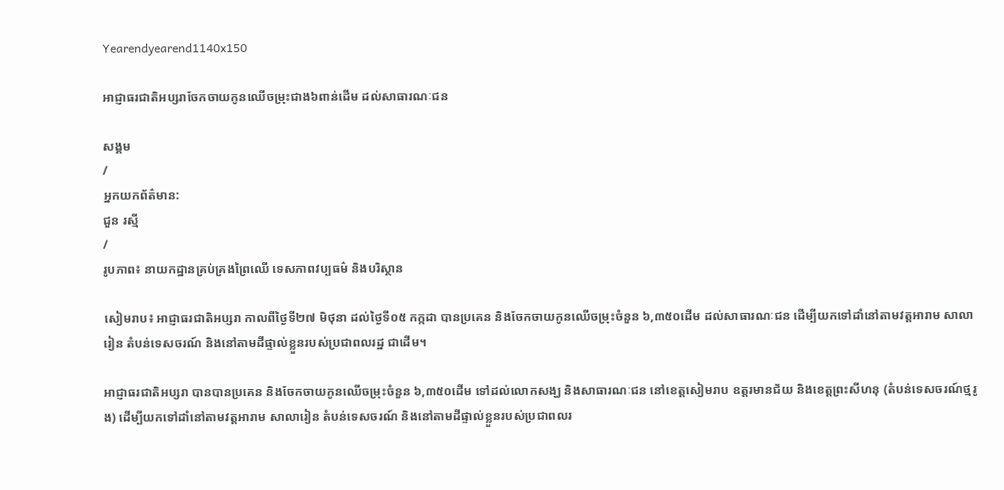Yearendyearend1140x150

អាជ្ញាធរជាតិអប្សរាចែកចាយកូនឈើចម្រុះជាង៦ពាន់ដើម ដល់សាធារណៈជន

សង្គម
/
អ្នកយកព័ត៌មាន:
ជួន រស្មី
/
រូបភាព៖ នាយកដ្ឋានគ្រប់គ្រងព្រៃឈើ ទេសភាពវប្បធម៌ និងបរិស្ថាន

សៀមរាប៖ អាជ្ញាធរជាតិអប្សរា កាលពីថ្ងៃទី២៧ មិថុនា ដល់ថ្ងៃទី០៥ កក្កដា បានប្រគេន និងចែកចាយកូនឈើចម្រុះចំនួន ៦,៣៥០ដើម ដល់សាធារណៈជន ដើម្បីយកទៅដាំនៅតាមវត្តអារាម សាលារៀន តំបន់ទេសចរណ៍ និងនៅតាមដីផ្ទាល់ខ្លួនរបស់ប្រជាពលរដ្ឋ ជាដើម។

អាជ្ញាធរជាតិអប្សរា បានបានប្រគេន និងចែកចាយកូនឈើចម្រុះចំនួន ៦,៣៥០ដើម ទៅដល់លោកសង្ឃ និងសាធារណៈជន នៅខេត្តសៀមរាប ឧត្តរមានជ័យ និងខេត្តព្រះសីហនុ (តំបន់ទេសចរណ៍ថ្មរូង) ដើម្បីយកទៅដាំនៅតាមវត្តអារាម សាលារៀន តំបន់ទេសចរណ៍ និងនៅតាមដីផ្ទាល់ខ្លួនរបស់ប្រជាពលរ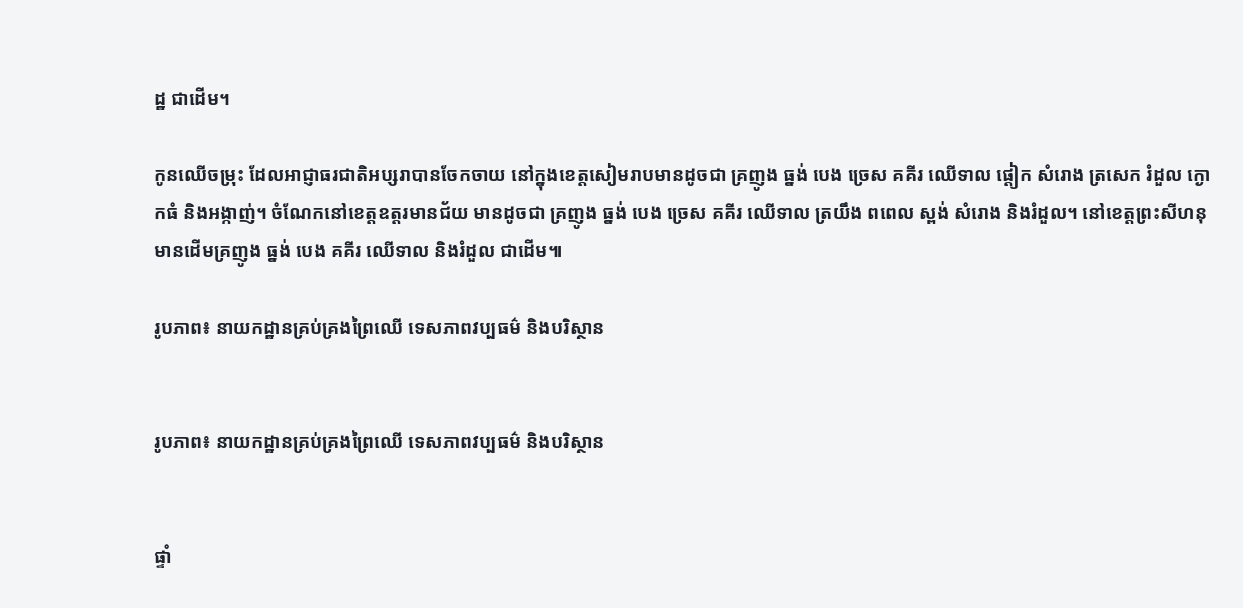ដ្ឋ ជាដើម។

កូនឈើចម្រុះ ដែលអាជ្ញាធរជាតិអប្សរាបានចែកចាយ នៅក្នុងខេត្តសៀមរាបមានដូចជា គ្រញូង ធ្នង់ បេង ច្រេស គគីរ ឈើទាល ផ្ដៀក សំរោង ត្រសេក រំដួល ក្ងោកធំ និងអង្កាញ់។ ចំណែកនៅខេត្តឧត្តរមានជ័យ មានដូចជា គ្រញូង ធ្នង់ បេង ច្រេស គគីរ ឈើទាល ត្រយឹង ពពេល ស្ពង់ សំរោង និងរំដួល។ នៅខេត្តព្រះសីហនុ មានដើមគ្រញូង ធ្នង់ បេង គគីរ ឈើទាល និងរំដួល ជាដើម៕

រូបភាព៖ នាយកដ្ឋានគ្រប់គ្រងព្រៃឈើ ទេសភាពវប្បធម៌ និងបរិស្ថាន


រូបភាព៖ នាយកដ្ឋានគ្រប់គ្រងព្រៃឈើ ទេសភាពវប្បធម៌ និងបរិស្ថាន


ផ្ទាំ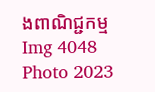ងពាណិជ្ជកម្ម
Img 4048
Photo 2023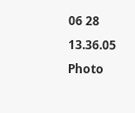06 28 13.36.05
Photo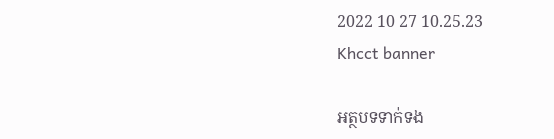2022 10 27 10.25.23
Khcct banner

អត្ថបទទាក់ទង